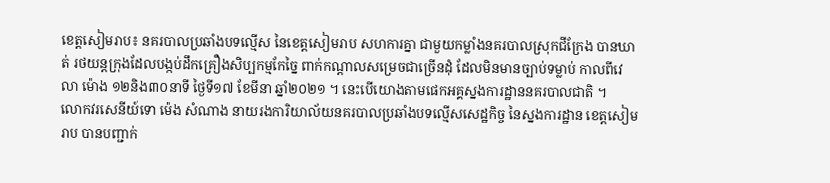ខេត្តសៀមរាប៖ នគរបាលប្រឆាំងបទល្មើស នៃខេត្តសៀមរាប សហការគ្នា ជាមួយកម្លាំងនគរបាលស្រុកជីក្រែង បានឃាត់ រថយន្តក្រុងដែលបង្កប់ដឹកគ្រឿងសិប្បកម្មកែច្នៃ ពាក់កណ្តាលសម្រេចជាច្រើនដុំ ដែលមិនមានច្បាប់ទម្លាប់ កាលពីវេលា ម៉ោង ១២និង៣០នាទី ថ្ងៃទី១៧ ខែមីនា ឆ្នាំ២០២១ ។ នេះបើយោងតាមផេកអគ្គស្នងការដ្ឋាននគរបាលជាតិ ។
លោកវរសេនីយ៍ទោ ម៉េង សំណាង នាយរងការិយាល័យនគរបាលប្រឆាំងបទល្មើសសេដ្ឋកិច្ច នៃស្នងការដ្ឋាន ខេត្តសៀមរាប បានបញ្ជាក់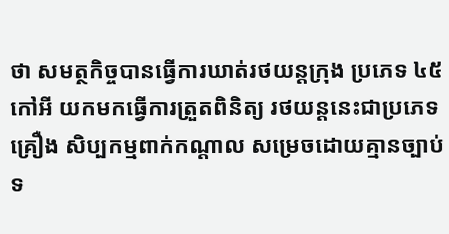ថា សមត្ថកិច្ចបានធ្វើការឃាត់រថយន្តក្រុង ប្រភេទ ៤៥ កៅអី យកមកធ្វើការត្រួតពិនិត្យ រថយន្តនេះជាប្រភេទគ្រឿង សិប្បកម្មពាក់កណ្តាល សម្រេចដោយគ្មានច្បាប់ទ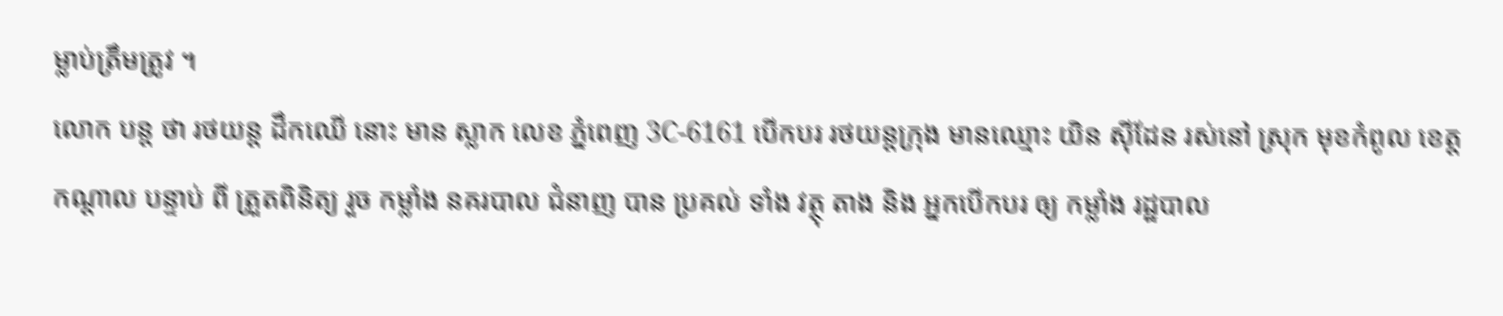ម្លាប់ត្រឹមត្រូវ ។
លោក បន្ត ថា រថយន្ត ដឹកឈើ នោះ មាន ស្លាក លេខ ភ្នំពេញ 3C-6161 បើកបរ រថយន្តក្រុង មានឈ្មោះ យិន ស៊ីដែន រស់នៅ ស្រុក មុខកំពូល ខេត្តកណ្តាល បន្ទាប់ ពី ត្រួតពិនិត្យ រួច កម្លាំង នគរបាល ជំនាញ បាន ប្រគល់ ទាំង វត្ថុ តាង និង អ្នកបើកបរ ឲ្យ កម្លាំង រដ្ឋបាល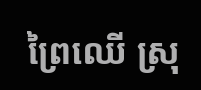ព្រៃឈើ ស្រុ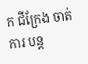ក ជីក្រែង ចាត់ការ បន្ត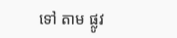ទៅ តាម ផ្លូវ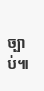ច្បាប់៕